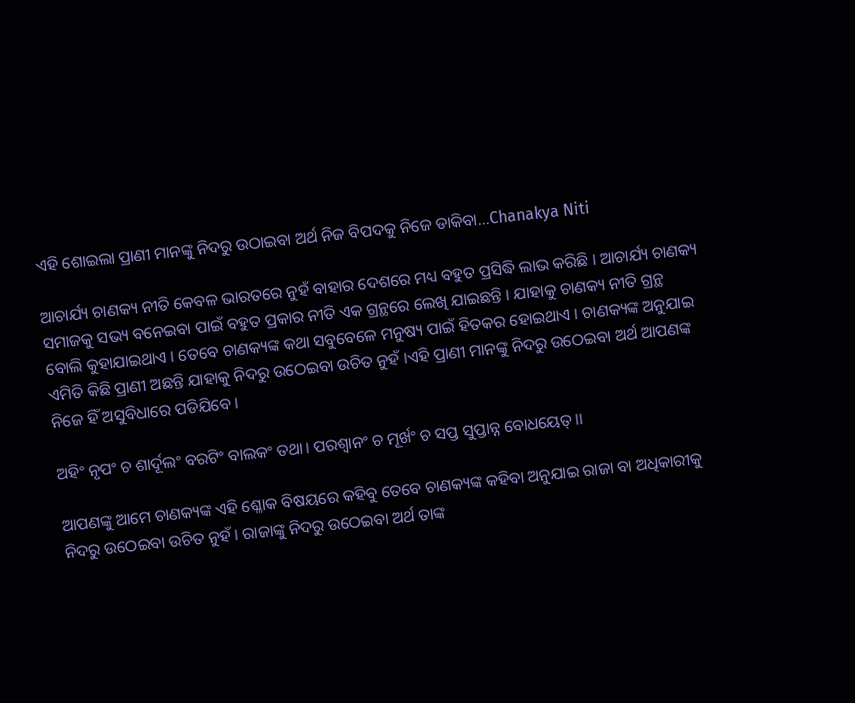ଏହି ଶୋଇଲା ପ୍ରାଣୀ ମାନଙ୍କୁ ନିଦରୁ ଉଠାଇବା ଅର୍ଥ ନିଜ ବିପଦକୁ ନିଜେ ଡାକିବା…Chanakya Niti

ଆଚାର୍ଯ୍ୟ ଚାଣକ୍ୟ ନୀତି କେବଳ ଭାରତରେ ନୁହଁ ବାହାର ଦେଶରେ ମଧ୍ୟ ବହୁତ ପ୍ରସିଦ୍ଧି ଲାଭ କରିଛି । ଆଚାର୍ଯ୍ୟ ଚାଣକ୍ୟ ସମାଜକୁ ସଭ୍ୟ ବନେଇବା ପାଇଁ ବହୁତ ପ୍ରକାର ନୀତି ଏକ ଗ୍ରନ୍ଥରେ ଲେଖି ଯାଇଛନ୍ତି । ଯାହାକୁ ଚାଣକ୍ୟ ନୀତି ଗ୍ରନ୍ଥ ବୋଲି କୁହାଯାଇଥାଏ । ତେବେ ଚାଣକ୍ୟଙ୍କ କଥା ସବୁବେଳେ ମନୁଷ୍ୟ ପାଇଁ ହିତକର ହୋଇଥାଏ । ଚାଣକ୍ୟଙ୍କ ଅନୁଯାଇ ଏମିତି କିଛି ପ୍ରାଣୀ ଅଛନ୍ତି ଯାହାକୁ ନିଦରୁ ଉଠେଇବା ଉଚିତ ନୁହଁ ।ଏହି ପ୍ରାଣୀ ମାନଙ୍କୁ ନିଦରୁ ଉଠେଇବା ଅର୍ଥ ଆପଣଙ୍କ ନିଜେ ହିଁ ଅସୁବିଧାରେ ପଡିଯିବେ ।

ଅହିଂ ନୃପଂ ଚ ଶାର୍ଦୂଲଂ ବରଟିଂ ବାଲକଂ ତଥା। ପରଶ୍ୱାନଂ ଚ ମୂର୍ଖଂ ଚ ସପ୍ତ ସୁପ୍ତାନ୍ନ ବୋଧୟେତ୍।।

ଆପଣଙ୍କୁ ଆମେ ଚାଣକ୍ୟଙ୍କ ଏହି ଶ୍ଳୋକ ବିଷୟରେ କହିବୁ ତେବେ ଚାଣକ୍ୟଙ୍କ କହିବା ଅନୁଯାଇ ରାଜା ବା ଅଧିକାରୀକୁ ନିଦରୁ ଉଠେଇବା ଉଚିତ ନୁହଁ । ରାଜାଙ୍କୁ ନିଦରୁ ଉଠେଇବା ଅର୍ଥ ତାଙ୍କ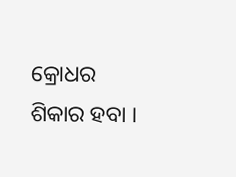କ୍ରୋଧର ଶିକାର ହବା ।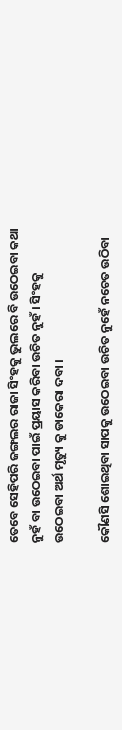ତେବେ ସେହିପରି ଜଙ୍ଗଲର ରାଜା ସିଂହକୁ ଭୁଲରେ ବି ଉଠେଇବା କଥା ନୁହଁ ବା ଉଠେଇବା ପାଇଁ ପ୍ରୟାସ କରିବା ଉଚିତ ନୁହଁ । ସିଂହକୁ ଉଠେଇବା ଅର୍ଥ ମୃତ୍ୟୁ କୁ ଡାକେରା ଦବା ।

କୌଣସି ଶୋଇଥିବା ସାପକୁ ଉଠେଇବା ଉଚିତ ନୁହେଁ ନଚେତ ଉଠିବା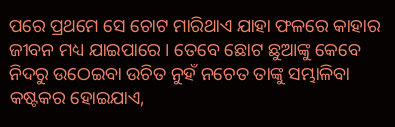ପରେ ପ୍ରଥମେ ସେ ଚୋଟ ମାରିଥାଏ ଯାହା ଫଳରେ କାହାର ଜୀବନ ମଧ୍ୟ ଯାଇପାରେ । ତେବେ ଛୋଟ ଛୁଆଙ୍କୁ କେବେ ନିଦରୁ ଉଠେଇବା ଉଚିତ ନୁହଁ ନଚେତ ତାଙ୍କୁ ସମ୍ଭାଳିବା କଷ୍ଟକର ହୋଇଯାଏ,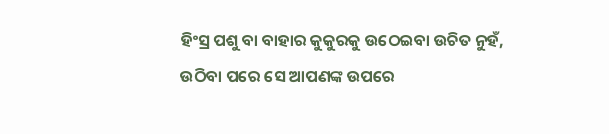ହିଂସ୍ର ପଶୁ ବା ବାହାର କୁକୁରକୁ ଉଠେଇବା ଉଚିତ ନୁହଁ, ଉଠିବା ପରେ ସେ ଆପଣଙ୍କ ଉପରେ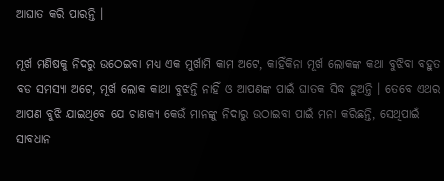ଆଘାତ କରି ପାରନ୍ତି ।

ମୂର୍ଖ ମଣିଷକୁ ନିଦରୁ ଉଠେଇବା ମଧ୍ୟ ଏକ ମୁର୍ଖାମି କାମ ଅଟେ, କାହିଁକିନା ମୂର୍ଖ ଲୋକଙ୍କ କଥା ବୁଝିବା ବହୁତ ବଡ ସମସ୍ୟା ଅଟେ, ମୂର୍ଖ ଲୋକ କାଥା ବୁଝନ୍ତି ନାହିଁ ଓ ଆପଣଙ୍କ ପାଇଁ ଘାତକ ସିଦ୍ଧ ହୁଅନ୍ତି । ତେବେ ଏଥର ଆପଣ ବୁଝି ଯାଇଥିବେ ଯେ ଚାଣକ୍ୟ କେଉଁ ମାନଙ୍କୁ ନିଦାରୁ ଉଠାଇବା ପାଇଁ ମନା କରିଛନ୍ତି, ସେଥିପାଇଁ ସାବଧାନ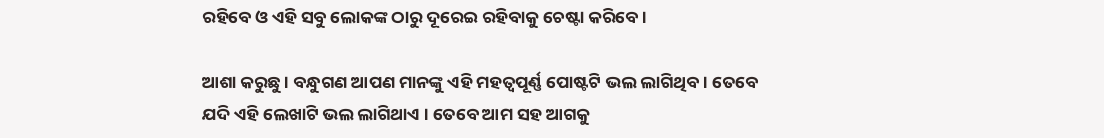ରହିବେ ଓ ଏହି ସବୁ ଲୋକଙ୍କ ଠାରୁ ଦୂରେଇ ରହିବାକୁ ଚେଷ୍ଟା କରିବେ ।

ଆଶା କରୁଛୁ । ବନ୍ଧୁଗଣ ଆପଣ ମାନଙ୍କୁ ଏହି ମହତ୍ଵପୂର୍ଣ୍ଣ ପୋଷ୍ଟଟି ଭଲ ଲାଗିଥିବ । ତେବେ ଯଦି ଏହି ଲେଖାଟି ଭଲ ଲାଗିଥାଏ । ତେବେ ଆମ ସହ ଆଗକୁ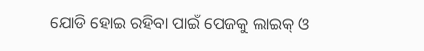ଯୋଡି ହୋଇ ରହିବା ପାଇଁ ପେଜକୁ ଲାଇକ୍ ଓ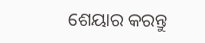ଶେୟାର କରନ୍ତୁ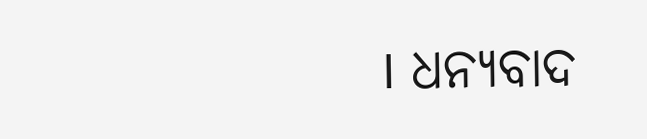। ଧନ୍ୟବାଦ